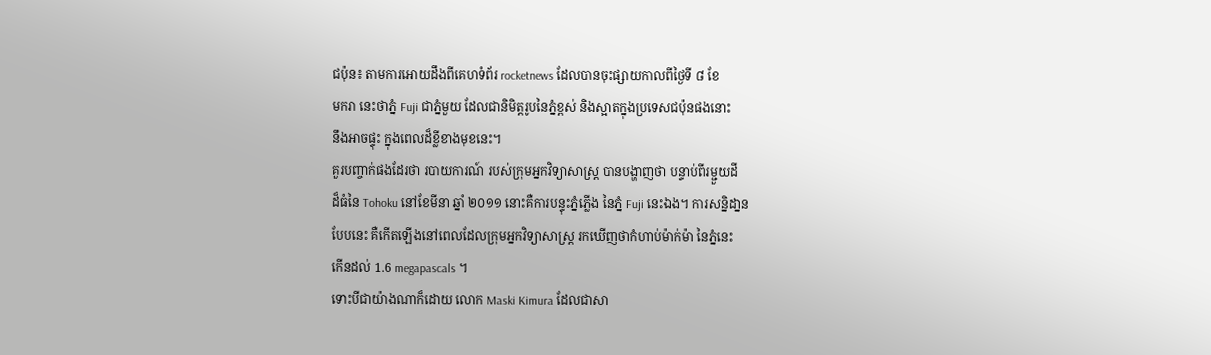ជប៉ុន៖ តាមការអោយដឹងពីគេហទំព័រ rocketnews ដែលបានចុះផ្សាយកាលពីថ្ងៃទី ៨ ខែ
មករា នេះថាភ្នំ Fuji ជាភ្នំមួយ ដែលជានិមិត្ដរូបនៃភ្នំខ្ពស់ និងស្អាតក្នុងប្រទេសជប៉ុនផងនោះ
នឹងអាចផ្ទុះ ក្នុងពេលដ៏ខ្លីខាងមុខនេះ។
គួរបញ្ចាក់ផងដែរថា របាយការណ៍ របស់ក្រុមអ្នកវិទ្យាសាស្រ្ដ បានបង្ហាញថា បន្ទាប់ពីរម្ជួយដី
ដ៏ធំនៃ Tohoku នៅខែមីនា ឆ្នាំ ២០១១ នោះគឺការបន្ទុះភ្នំភ្លើង នៃភ្នំ Fuji នេះឯង។ ការសន្និដា្នន
បែបនេះ គឺកើតឡើងនៅពេលដែលក្រុមអ្នកវិទ្យាសាស្រ្ដ រកឃើញថាកំហាប់ម៉ាក់ម៉ា នៃភ្នំនេះ
កើនដល់ 1.6 megapascals ។
ទោះបីជាយ៉ាងណាក៏ដោយ លោក Maski Kimura ដែលជាសា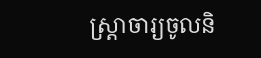ស្រ្ដាចារ្យចូលនិ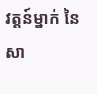វត្ដន៍ម្នាក់ នៃ
សា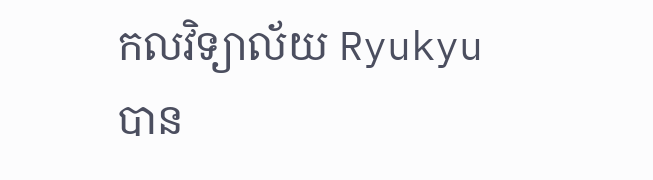កលវិទ្យាល័យ Ryukyu បាន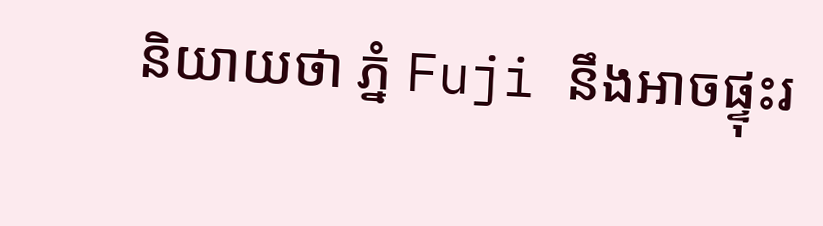និយាយថា ភ្នំ Fuji នឹងអាចផ្ទុះរ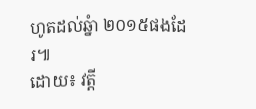ហូតដល់ឆ្នំា ២០១៥ផងដែរ៕
ដោយ៖ វត្ដី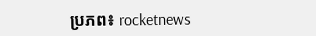ប្រភព៖ rocketnews